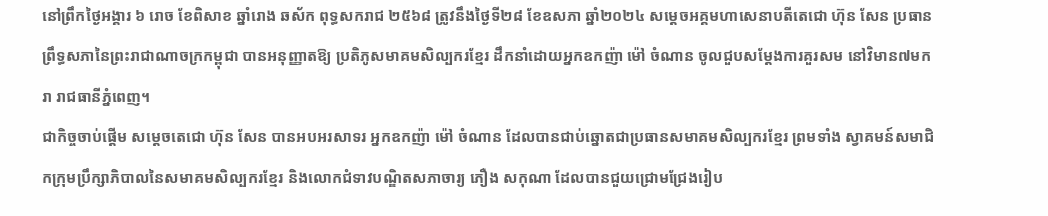នៅព្រឹកថ្ងៃអង្គារ ៦ រោច ខែពិសាខ ឆ្នាំរោង ឆស័ក ពុទ្ធសករាជ ២៥៦៨ ត្រូវនឹងថ្ងៃទី២៨ ខែឧសភា ឆ្នាំ២០២៤ សម្ដេចអគ្គមហាសេនាបតីតេជោ ហ៊ុន សែន ប្រធានព្រឹទ្ធសភានៃព្រះរាជាណាចក្រកម្ពុជា បានអនុញ្ញាតឱ្យ ប្រតិភូសមាគមសិល្បករខ្មែរ ដឹកនាំដោយអ្នកឧកញ៉ា ម៉ៅ ចំណាន ចូលជួបសម្តែងការគួរសម នៅវិមាន៧មករា រាជធានីភ្នំពេញ។
ជាកិច្ចចាប់ផ្តើម សម្ដេចតេជោ ហ៊ុន សែន បានអបអរសាទរ អ្នកឧកញ៉ា ម៉ៅ ចំណាន ដែលបានជាប់ឆ្នោតជាប្រធានសមាគមសិល្បករខ្មែរ ព្រមទាំង ស្វាគមន៍សមាជិកក្រុមប្រឹក្សាភិបាលនៃសមាគមសិល្បករខ្មែរ និងលោកជំទាវបណ្ឌិតសភាចារ្យ ភឿង សកុណា ដែលបានជួយជ្រោមជ្រែងរៀប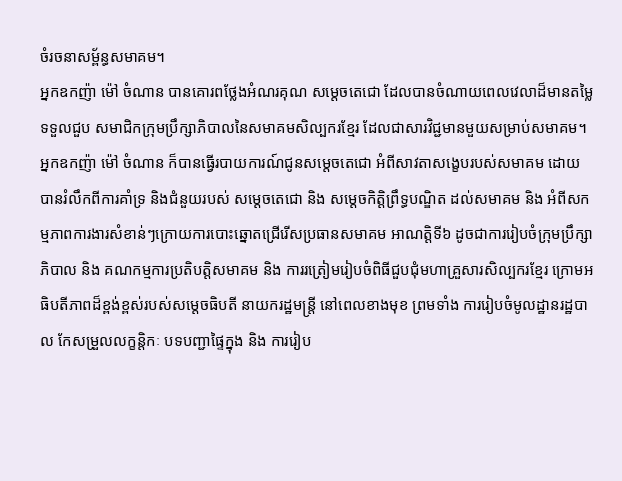ចំរចនាសម្ព័ន្ធសមាគម។
អ្នកឧកញ៉ា ម៉ៅ ចំណាន បានគោរពថ្លែងអំណរគុណ សម្តេចតេជោ ដែលបានចំណាយពេលវេលាដ៏មានតម្លៃ ទទួលជួប សមាជិកក្រុមប្រឹក្សាភិបាលនៃសមាគមសិល្បករខ្មែរ ដែលជាសារវិជ្ជមានមួយសម្រាប់សមាគម។ អ្នកឧកញ៉ា ម៉ៅ ចំណាន ក៏បានធ្វើរបាយការណ៍ជូនសម្តេចតេជោ អំពីសាវតាសង្ខេបរបស់សមាគម ដោយបានរំលឹកពីការគាំទ្រ និងជំនួយរបស់ សម្តេចតេជោ និង សម្តេចកិត្តិព្រឹទ្ធបណ្ឌិត ដល់សមាគម និង អំពីសកម្មភាពការងារសំខាន់ៗក្រោយការបោះឆ្នោតជ្រើរើសប្រធានសមាគម អាណត្តិទី៦ ដូចជាការរៀបចំក្រុមប្រឹក្សាភិបាល និង គណកម្មការប្រតិបត្តិសមាគម និង ការរត្រៀមរៀបចំពិធីជួបជុំមហាគ្រួសារសិល្បករខ្មែរ ក្រោមអធិបតីភាពដ៏ខ្ពង់ខ្ពស់របស់សម្តេចធិបតី នាយករដ្ឋមន្ត្រី នៅពេលខាងមុខ ព្រមទាំង ការរៀបចំមូលដ្ឋានរដ្ឋបាល កែសម្រួលលក្ខន្តិកៈ បទបញ្ជាផ្ទៃក្នុង និង ការរៀប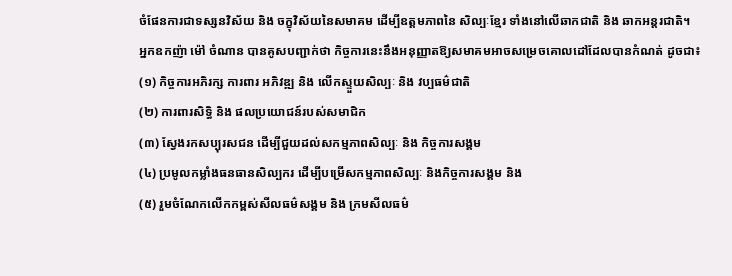ចំផែនការជាទស្សនវិស័យ និង ចក្ខុវិស័យនៃសមាគម ដើម្បីឧត្តមភាពនៃ សិល្បៈខ្មែរ ទាំងនៅលើឆាកជាតិ និង ឆាកអន្តរជាតិ។
អ្នកឧកញ៉ា ម៉ៅ ចំណាន បានគូសបញ្ជាក់ថា កិច្ចការនេះនឹងអនុញ្ញាតឱ្យសមាគមអាចសម្រេចគោលដៅដែលបានកំណត់ ដូចជា៖
(១) កិច្ចការអភិរក្ស ការពារ អភិវឌ្ឍ និង លើកស្ទួយសិល្បៈ និង វប្បធម៌ជាតិ
(២) ការពារសិទ្ធិ និង ផលប្រយោជន៍របស់សមាជិក
(៣) ស្វែងរកសប្បុរសជន ដើម្បីជួយដល់សកម្មភាពសិល្បៈ និង កិច្ចការសង្គម
(៤) ប្រមូលកម្លាំងធនធានសិល្បករ ដើម្បីបម្រើសកម្មភាពសិល្បៈ និងកិច្ចការសង្គម និង
(៥) រួមចំណែកលើកកម្ពស់សីលធម៌សង្គម និង ក្រមសីលធម៌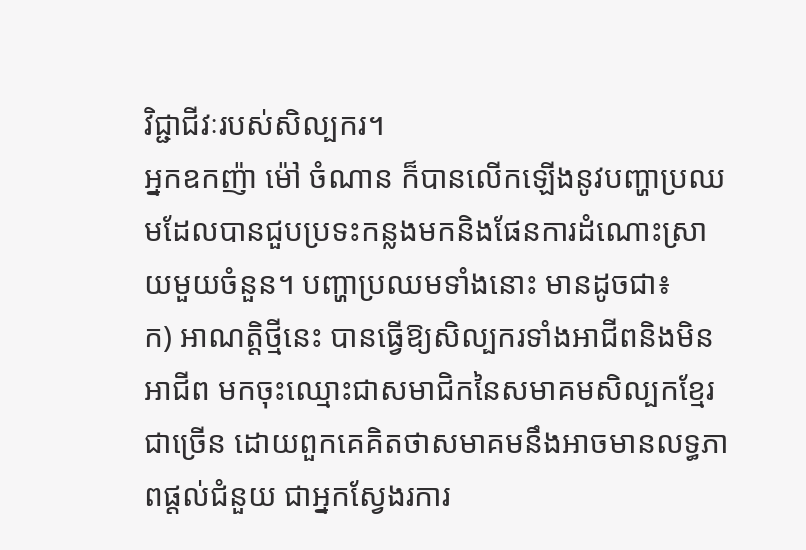វិជ្ជាជីវៈរបស់សិល្បករ។
អ្នកឧកញ៉ា ម៉ៅ ចំណាន ក៏បានលើកឡើងនូវបញ្ហាប្រឈមដែលបានជួបប្រទះកន្លងមកនិងផែនការដំណោះស្រាយមួយចំនួន។ បញ្ហាប្រឈមទាំងនោះ មានដូចជា៖
ក) អាណត្តិថ្មីនេះ បានធ្វើឱ្យសិល្បករទាំងអាជីពនិងមិនអាជីព មកចុះឈ្មោះជាសមាជិកនៃសមាគមសិល្បកខ្មែរជាច្រើន ដោយពួកគេគិតថាសមាគមនឹងអាចមានលទ្ធភាពផ្តល់ជំនួយ ជាអ្នកស្វែងរការ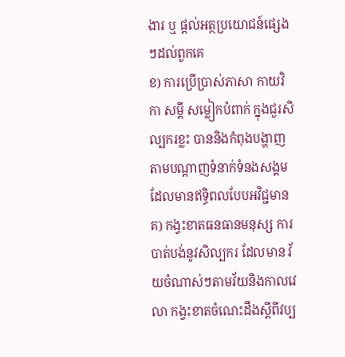ងារ ឬ ផ្តល់អត្ថប្រយោជន៍ផ្សេងៗដល់ពួកគេ
ខ) ការប្រើប្រាស់ភាសា កាយវិកា សម្តី សម្លៀកបំពាក់ ក្នុងជួរសិល្បករខ្លះ បាននិងកំពុងបង្ហាញតាមបណ្តាញទំនាក់ទំនងសង្គម ដែលមានឥទ្ធិពលបែបអវិជ្ជមាន
គ) កង្វះខាតធនធានមនុស្ស ការបាត់បង់នូវសិល្បករ ដែលមាន វ័យចំណាស់ៗតាមវ័យនិងកាលវេលា កង្វះខាតចំណេះដឹងស្តីពីវប្ប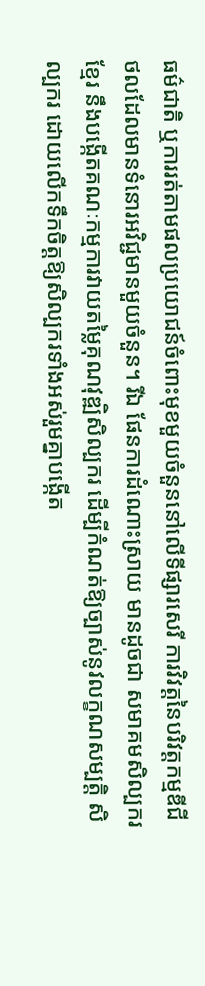ធម៌ជាតិ ឬការរត់តាមផលប្រយោជន៍ចំពោះមុខមួយចំនួននៅលើទីផ្សារសេរី ការវិវត្តនៃបរិវត្តកម្មឌីជីថលដែលមានទំនោរអវិជ្ជមានមួយចំនួន។ រីឯ ផែនការដំណោះស្រាយ មានដូចជា សមាគមសិល្បករខ្មែរ នឹងបង្កើតគណៈកម្មការវាយតម្លៃគុណវុឌ្ឍិសិល្បករ ដើម្បីកំណត់ឱ្យច្បាស់នូវលក្ខណសម្បត្តិ សិល្បករ ដោយលើកទឹកចិត្តឱ្យសិល្បករទាំងអស់រួមគ្នាបង្កើត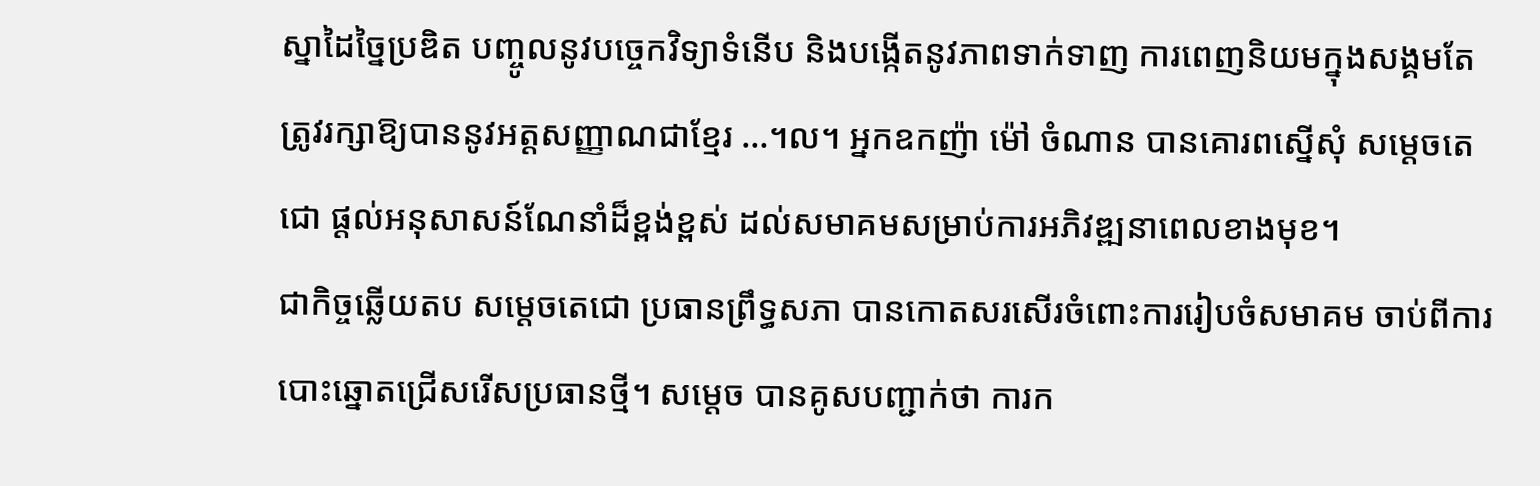ស្នាដៃច្នៃប្រឌិត បញ្ចូលនូវបច្ចេកវិទ្យាទំនើប និងបង្កើតនូវភាពទាក់ទាញ ការពេញនិយមក្នុងសង្គមតែត្រូវរក្សាឱ្យបាននូវអត្តសញ្ញាណជាខ្មែរ …។ល។ អ្នកឧកញ៉ា ម៉ៅ ចំណាន បានគោរពស្នើសុំ សម្តេចតេជោ ផ្តល់អនុសាសន៍ណែនាំដ៏ខ្ពង់ខ្ពស់ ដល់សមាគមសម្រាប់ការអភិវឌ្ឍនាពេលខាងមុខ។
ជាកិច្ចឆ្លើយតប សម្តេចតេជោ ប្រធានព្រឹទ្ធសភា បានកោតសរសើរចំពោះការរៀបចំសមាគម ចាប់ពីការបោះឆ្នោតជ្រើសរើសប្រធានថ្មី។ សម្តេច បានគូសបញ្ជាក់ថា ការក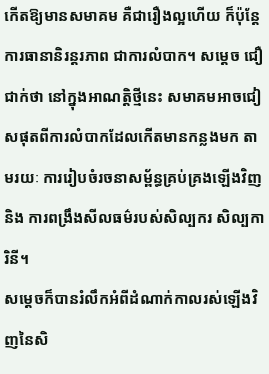កើតឱ្យមានសមាគម គឺជារឿងល្អហើយ ក៏ប៉ុន្តែ ការធានានិរន្តរភាព ជាការលំបាក។ សម្តេច ជឿជាក់ថា នៅក្នុងអាណត្តិថ្មីនេះ សមាគមអាចជៀសផុតពីការលំបាកដែលកើតមានកន្លងមក តាមរយៈ ការរៀបចំរចនាសម្ព័ន្ធគ្រប់គ្រងឡើងវិញ និង ការពង្រឹងសីលធម៌របស់សិល្បករ សិល្បការិនី។
សម្តេចក៏បានរំលឹកអំពីដំណាក់កាលរស់ឡើងវិញនៃសិ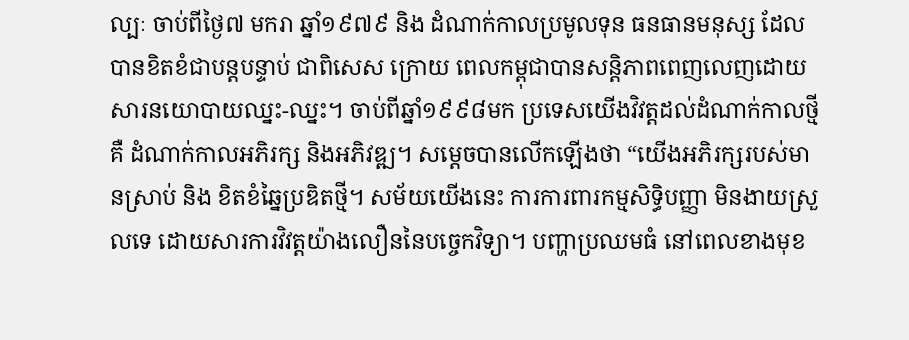ល្បៈ ចាប់ពីថ្ងៃ៧ មករា ឆ្នាំ១៩៧៩ និង ដំណាក់កាលប្រមូលទុន ធនធានមនុស្ស ដែលបានខិតខំជាបន្តបន្ទាប់ ជាពិសេស ក្រោយ ពេលកម្ពុជាបានសន្តិភាពពេញលេញដោយសារនយោបាយឈ្នះ-ឈ្នះ។ ចាប់ពីឆ្នាំ១៩៩៨មក ប្រទេសយើងវិវត្តដល់ដំណាក់កាលថ្មី គឺ ដំណាក់កាលអភិរក្ស និងអភិវឌ្ឍ។ សម្តេចបានលើកឡើងថា “យើងអភិរក្សរបស់មានស្រាប់ និង ខិតខំឆ្នៃប្រឌិតថ្មី។ សម័យយើងនេះ ការការពារកម្មសិទ្ធិបញ្ញា មិនងាយស្រួលទេ ដោយសារការវិវត្តយ៉ាងលឿននៃបច្ចេកវិទ្យា។ បញ្ហាប្រឈមធំ នៅពេលខាងមុខ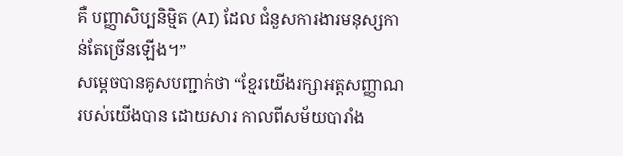គឺ បញ្ញាសិប្បនិម្មិត (AI) ដែល ជំនួសការងារមនុស្សកាន់តែច្រើនឡើង។”
សម្តេចបានគូសបញ្ជាក់ថា “ខ្មែរយើងរក្សាអត្តសញ្ញាណរបស់យើងបាន ដោយសារ កាលពីសម័យបារាំង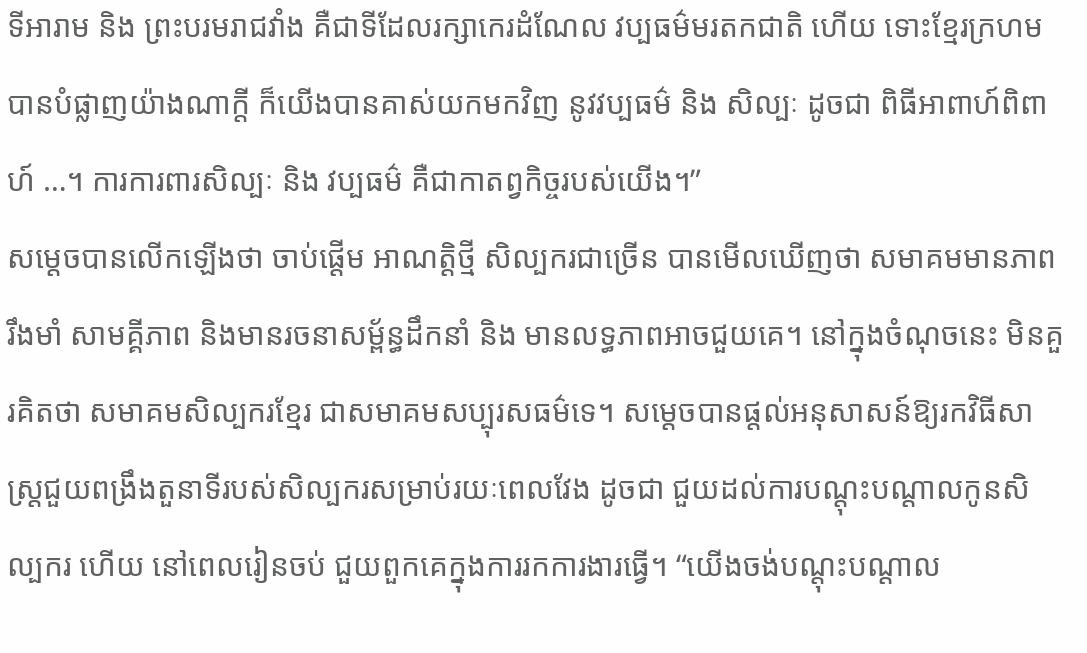ទីអារាម និង ព្រះបរមរាជវាំង គឺជាទីដែលរក្សាកេរដំណែល វប្បធម៌មរតកជាតិ ហើយ ទោះខ្មែរក្រហមបានបំផ្លាញយ៉ាងណាក្តី ក៏យើងបានគាស់យកមកវិញ នូវវប្បធម៌ និង សិល្បៈ ដូចជា ពិធីអាពាហ៍ពិពាហ៍ …។ ការការពារសិល្បៈ និង វប្បធម៌ គឺជាកាតព្វកិច្ចរបស់យើង។”
សម្តេចបានលើកឡើងថា ចាប់ផ្តើម អាណត្តិថ្មី សិល្បករជាច្រើន បានមើលឃើញថា សមាគមមានភាពរឹងមាំ សាមគ្គីភាព និងមានរចនាសម្ព័ន្ធដឹកនាំ និង មានលទ្ធភាពអាចជួយគេ។ នៅក្នុងចំណុចនេះ មិនគួរគិតថា សមាគមសិល្បករខ្មែរ ជាសមាគមសប្បុរសធម៌ទេ។ សម្តេចបានផ្តល់អនុសាសន៍ឱ្យរកវិធីសាស្ត្រជួយពង្រឹងតួនាទីរបស់សិល្បករសម្រាប់រយៈពេលវែង ដូចជា ជួយដល់ការបណ្តុះបណ្តាលកូនសិល្បករ ហើយ នៅពេលរៀនចប់ ជួយពួកគេក្នុងការរកការងារធ្វើ។ “យើងចង់បណ្តុះបណ្តាល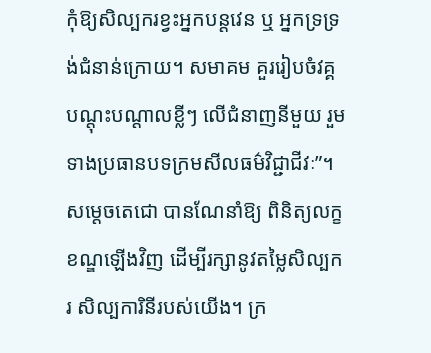កុំឱ្យសិល្បករខ្វះអ្នកបន្តវេន ឬ អ្នកទ្រទ្រង់ជំនាន់ក្រោយ។ សមាគម គួររៀបចំវគ្គបណ្តុះបណ្តាលខ្លីៗ លើជំនាញនីមួយ រួមទាងប្រធានបទក្រមសីលធម៌វិជ្ជាជីវៈ”។
សម្តេចតេជោ បានណែនាំឱ្យ ពិនិត្យលក្ខខណ្ឌឡើងវិញ ដើម្បីរក្សានូវតម្លៃសិល្បករ សិល្បការិនីរបស់យើង។ ក្រ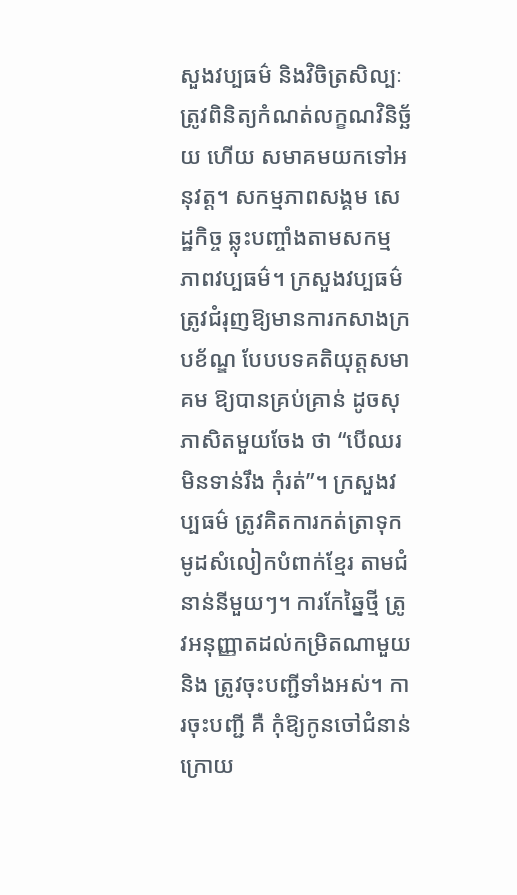សួងវប្បធម៌ និងវិចិត្រសិល្បៈ ត្រូវពិនិត្យកំណត់លក្ខណវិនិច្ឆ័យ ហើយ សមាគមយកទៅអនុវត្ត។ សកម្មភាពសង្គម សេដ្ឋកិច្ច ឆ្លុះបញ្ចាំងតាមសកម្មភាពវប្បធម៌។ ក្រសួងវប្បធម៌ ត្រូវជំរុញឱ្យមានការកសាងក្របខ័ណ្ឌ បែបបទគតិយុត្តសមាគម ឱ្យបានគ្រប់គ្រាន់ ដូចសុភាសិតមួយចែង ថា “បើឈរមិនទាន់រឹង កុំរត់”។ ក្រសួងវប្បធម៌ ត្រូវគិតការកត់ត្រាទុក មូដសំលៀកបំពាក់ខ្មែរ តាមជំនាន់នីមួយៗ។ ការកែឆ្នៃថ្មី ត្រូវអនុញ្ញាតដល់កម្រិតណាមួយ និង ត្រូវចុះបញ្ជីទាំងអស់។ ការចុះបញ្ជី គឺ កុំឱ្យកូនចៅជំនាន់ក្រោយ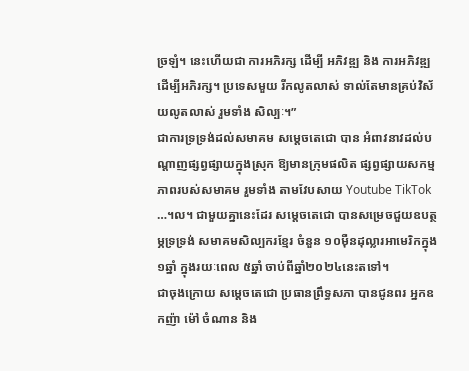ច្រឡំ។ នេះហើយជា ការអភិរក្ស ដើម្បី អភិវឌ្ឍ និង ការអភិវឌ្ឍ ដើម្បីអភិរក្ស។ ប្រទេសមួយ រីកលូតលាស់ ទាល់តែមានគ្រប់វិស័យលូតលាស់ រួមទាំង សិល្បៈ។”
ជាការទ្រទ្រង់ដល់សមាគម សម្តេចតេជោ បាន អំពាវនាវដល់បណ្តាញផ្សព្វផ្សាយក្នុងស្រុក ឱ្យមានក្រុមផលិត ផ្សព្វផ្សាយសកម្មភាពរបស់សមាគម រួមទាំង តាមវែបសាយ Youtube TikTok …។ល។ ជាមួយគ្នានេះដែរ សម្តេចតេជោ បានសម្រេចជួយឧបត្ថម្ភទ្រទ្រង់ សមាគមសិល្បករខ្មែរ ចំនួន ១០ម៉ឺនដុល្លារអាមេរិកក្នុង១ឆ្នាំ ក្នុងរយៈពេល ៥ឆ្នាំ ចាប់ពីឆ្នាំ២០២៤នេះតទៅ។
ជាចុងក្រោយ សម្ដេចតេជោ ប្រធានព្រឹទ្ធសភា បានជូនពរ អ្នកឧកញ៉ា ម៉ៅ ចំណាន និង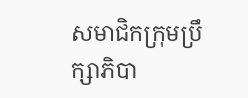សមាជិកក្រុមប្រឹក្សាភិបា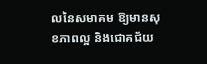លនៃសមាគម ឱ្យមានសុខភាពល្អ និងជោគជ័យ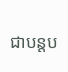ជាបន្តប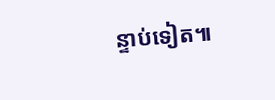ន្ទាប់ទៀត៕